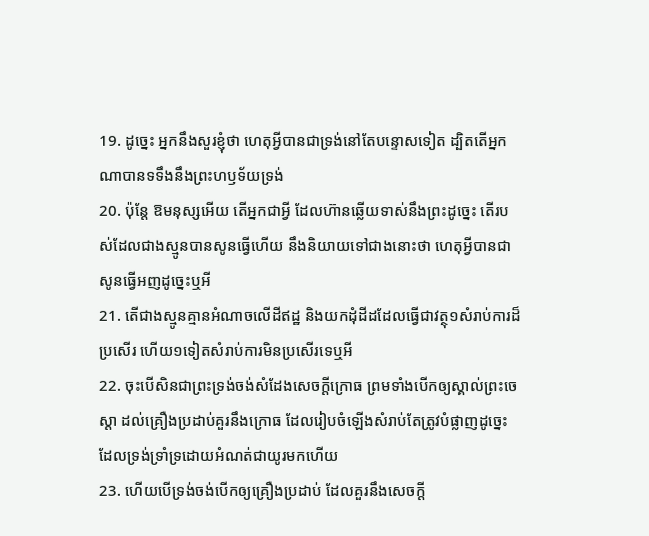19. ដូច្នេះ អ្នកនឹងសួរខ្ញុំថា ហេតុអ្វីបានជាទ្រង់នៅតែបន្ទោសទៀត ដ្បិតតើអ្នកណាបានទទឹងនឹងព្រះហឫទ័យទ្រង់
20. ប៉ុន្តែ ឱមនុស្សអើយ តើអ្នកជាអ្វី ដែលហ៊ានឆ្លើយទាស់នឹងព្រះដូច្នេះ តើរបស់ដែលជាងស្មូនបានសូនធ្វើហើយ នឹងនិយាយទៅជាងនោះថា ហេតុអ្វីបានជាសូនធ្វើអញដូច្នេះឬអី
21. តើជាងស្មូនគ្មានអំណាចលើដីឥដ្ឋ និងយកដុំដីដដែលធ្វើជាវត្ថុ១សំរាប់ការដ៏ប្រសើរ ហើយ១ទៀតសំរាប់ការមិនប្រសើរទេឬអី
22. ចុះបើសិនជាព្រះទ្រង់ចង់សំដែងសេចក្តីក្រោធ ព្រមទាំងបើកឲ្យស្គាល់ព្រះចេស្តា ដល់គ្រឿងប្រដាប់គួរនឹងក្រោធ ដែលរៀបចំឡើងសំរាប់តែត្រូវបំផ្លាញដូច្នេះ ដែលទ្រង់ទ្រាំទ្រដោយអំណត់ជាយូរមកហើយ
23. ហើយបើទ្រង់ចង់បើកឲ្យគ្រឿងប្រដាប់ ដែលគួរនឹងសេចក្តី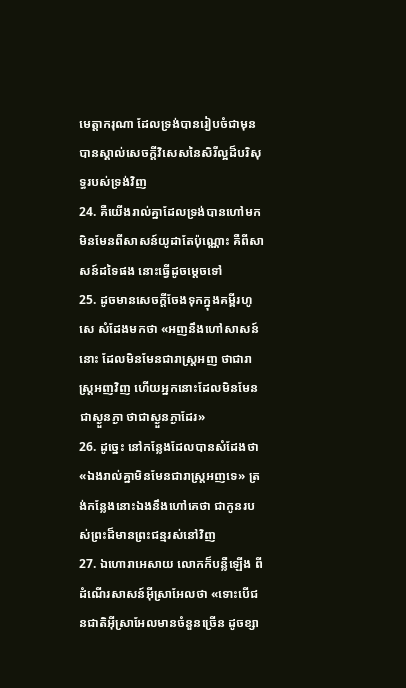មេត្តាករុណា ដែលទ្រង់បានរៀបចំជាមុន បានស្គាល់សេចក្តីវិសេសនៃសិរីល្អដ៏បរិសុទ្ធរបស់ទ្រង់វិញ
24. គឺយើងរាល់គ្នាដែលទ្រង់បានហៅមក មិនមែនពីសាសន៍យូដាតែប៉ុណ្ណោះ គឺពីសាសន៍ដទៃផង នោះធ្វើដូចម្តេចទៅ
25. ដូចមានសេចក្តីចែងទុកក្នុងគម្ពីរហូសេ សំដែងមកថា «អញនឹងហៅសាសន៍នោះ ដែលមិនមែនជារាស្ត្រអញ ថាជារាស្ត្រអញវិញ ហើយអ្នកនោះដែលមិនមែនជាស្ងួនភ្ងា ថាជាស្ងួនភ្ងាដែរ»
26. ដូច្នេះ នៅកន្លែងដែលបានសំដែងថា «ឯងរាល់គ្នាមិនមែនជារាស្ត្រអញទេ» ត្រង់កន្លែងនោះឯងនឹងហៅគេថា ជាកូនរបស់ព្រះដ៏មានព្រះជន្មរស់នៅវិញ
27. ឯហោរាអេសាយ លោកក៏បន្លឺឡើង ពីដំណើរសាសន៍អ៊ីស្រាអែលថា «ទោះបើជនជាតិអ៊ីស្រាអែលមានចំនួនច្រើន ដូចខ្សា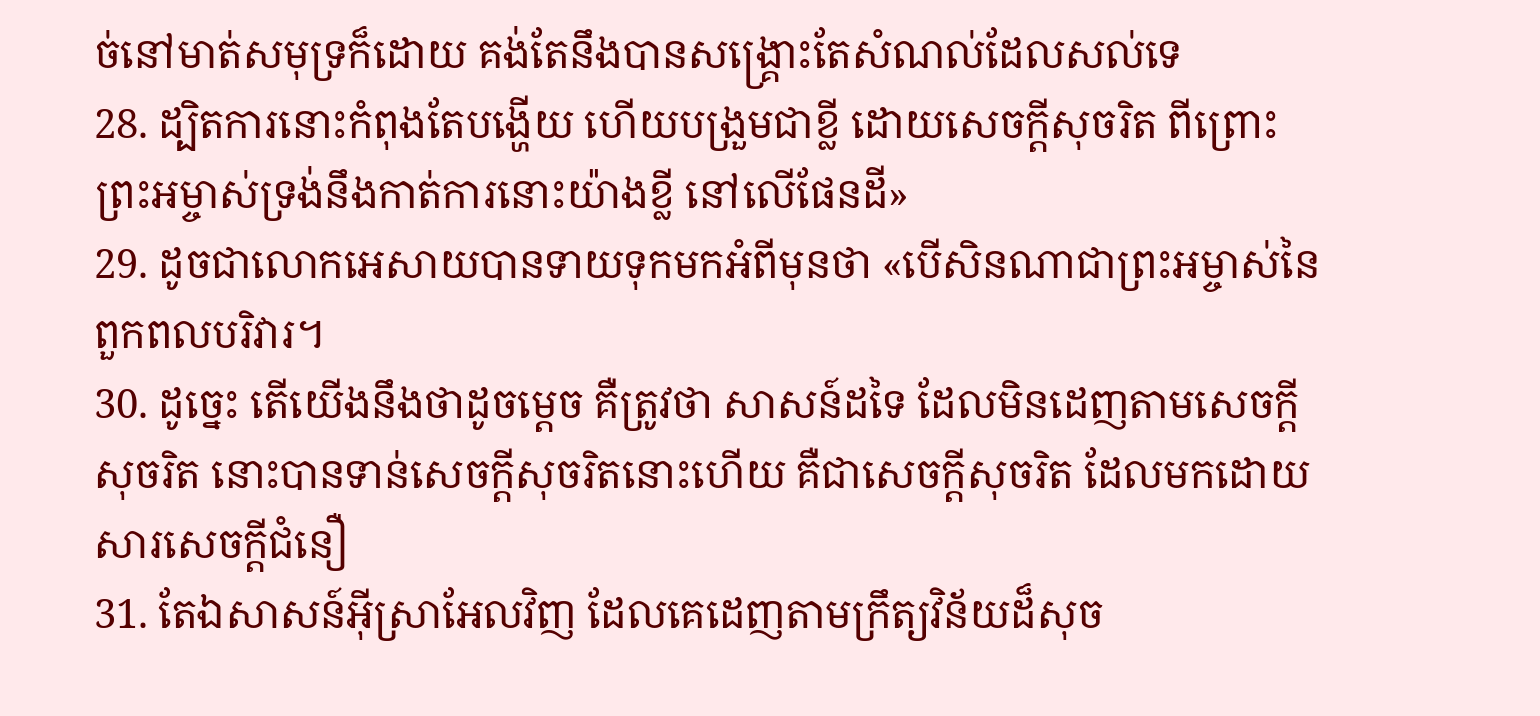ច់នៅមាត់សមុទ្រក៏ដោយ គង់តែនឹងបានសង្គ្រោះតែសំណល់ដែលសល់ទេ
28. ដ្បិតការនោះកំពុងតែបង្ហើយ ហើយបង្រួមជាខ្លី ដោយសេចក្តីសុចរិត ពីព្រោះព្រះអម្ចាស់ទ្រង់នឹងកាត់ការនោះយ៉ាងខ្លី នៅលើផែនដី»
29. ដូចជាលោកអេសាយបានទាយទុកមកអំពីមុនថា «បើសិនណាជាព្រះអម្ចាស់នៃពួកពលបរិវារ។
30. ដូច្នេះ តើយើងនឹងថាដូចម្តេច គឺត្រូវថា សាសន៍ដទៃ ដែលមិនដេញតាមសេចក្តីសុចរិត នោះបានទាន់សេចក្តីសុចរិតនោះហើយ គឺជាសេចក្តីសុចរិត ដែលមកដោយសារសេចក្តីជំនឿ
31. តែឯសាសន៍អ៊ីស្រាអែលវិញ ដែលគេដេញតាមក្រឹត្យវិន័យដ៏សុច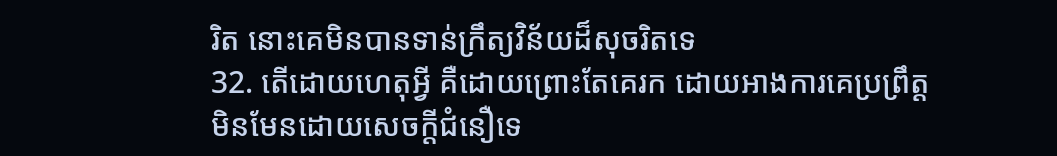រិត នោះគេមិនបានទាន់ក្រឹត្យវិន័យដ៏សុចរិតទេ
32. តើដោយហេតុអ្វី គឺដោយព្រោះតែគេរក ដោយអាងការគេប្រព្រឹត្ត មិនមែនដោយសេចក្តីជំនឿទេ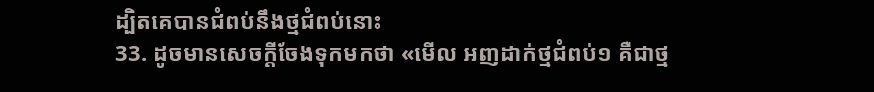ដ្បិតគេបានជំពប់នឹងថ្មជំពប់នោះ
33. ដូចមានសេចក្តីចែងទុកមកថា «មើល អញដាក់ថ្មជំពប់១ គឺជាថ្ម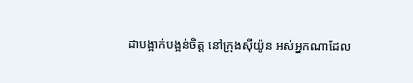ដាបង្អាក់បង្អន់ចិត្ត នៅក្រុងស៊ីយ៉ូន អស់អ្នកណាដែល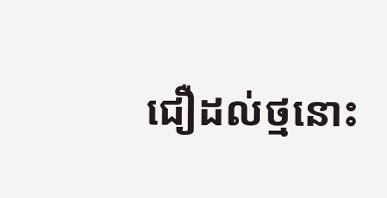ជឿដល់ថ្មនោះ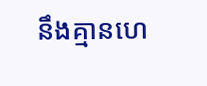នឹងគ្មានហេ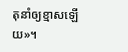តុនាំឲ្យខ្មាសឡើយ»។